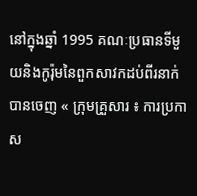នៅក្នុងឆ្នាំ 1995 គណៈប្រធានទីមួយនិងកូរ៉ុមនៃពួកសាវកដប់ពីរនាក់បានចេញ « ក្រុមគ្រួសារ ៖ ការប្រកាស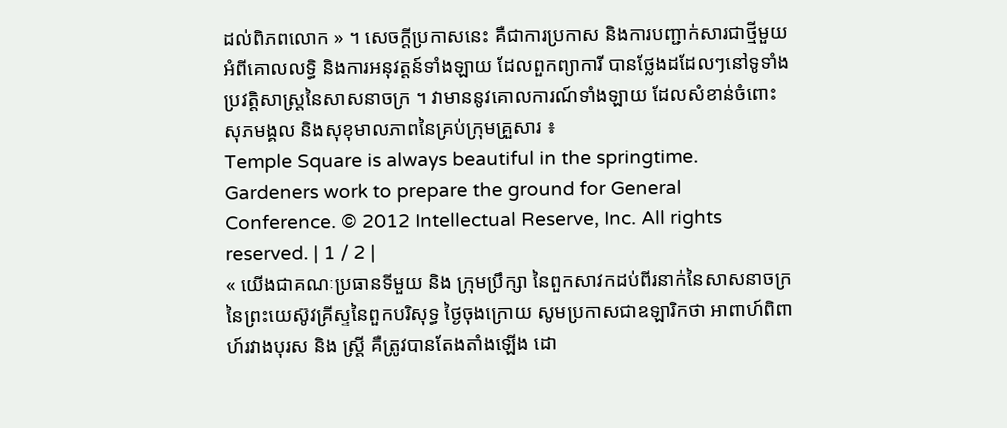ដល់ពិភពលោក » ។ សេចក្ដីប្រកាសនេះ គឺជាការប្រកាស និងការបញ្ជាក់សារជាថ្មីមួយអំពីគោលលទ្ធិ និងការអនុវត្តន៍ទាំងឡាយ ដែលពួកព្យាការី បានថ្លែងដដែលៗនៅទូទាំងប្រវត្តិសាស្ត្រនៃសាសនាចក្រ ។ វាមាននូវគោលការណ៍ទាំងឡាយ ដែលសំខាន់ចំពោះសុភមង្គល និងសុខុមាលភាពនៃគ្រប់ក្រុមគ្រួសារ ៖
Temple Square is always beautiful in the springtime. Gardeners work to prepare the ground for General Conference. © 2012 Intellectual Reserve, Inc. All rights reserved. | 1 / 2 |
« យើងជាគណៈប្រធានទីមួយ និង ក្រុមប្រឹក្សា នៃពួកសាវកដប់ពីរនាក់នៃសាសនាចក្រនៃព្រះយេស៊ូវគ្រីស្ទនៃពួកបរិសុទ្ធ ថ្ងៃចុងក្រោយ សូមប្រកាសជាឧឡារិកថា អាពាហ៍ពិពាហ៍រវាងបុរស និង ស្ត្រី គឺត្រូវបានតែងតាំងឡើង ដោ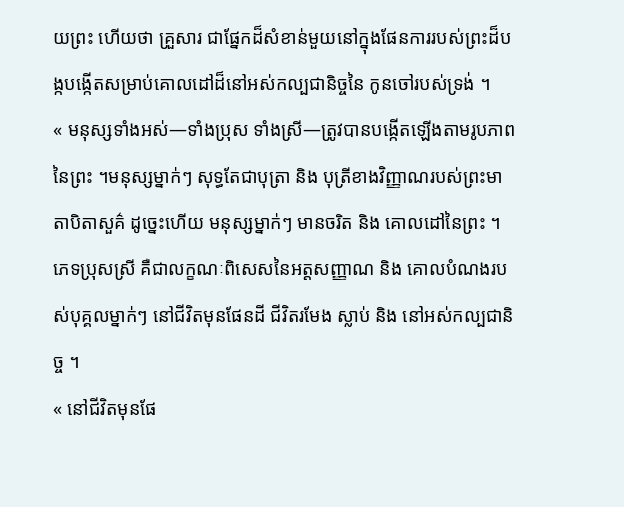យព្រះ ហើយថា គ្រួសារ ជាផ្នែកដ៏សំខាន់មួយនៅក្នុងផែនការរបស់ព្រះដ៏បង្កបង្កើតសម្រាប់គោលដៅដ៏នៅអស់កល្បជានិច្ចនៃ កូនចៅរបស់ទ្រង់ ។
« មនុស្សទាំងអស់—ទាំងប្រុស ទាំងស្រី—ត្រូវបានបង្កើតឡើងតាមរូបភាពនៃព្រះ ។មនុស្សម្នាក់ៗ សុទ្ធតែជាបុត្រា និង បុត្រីខាងវិញ្ញាណរបស់ព្រះមាតាបិតាសួគ៌ ដូច្នេះហើយ មនុស្សម្នាក់ៗ មានចរិត និង គោលដៅនៃព្រះ ។ភេទប្រុសស្រី គឺជាលក្ខណៈពិសេសនៃអត្តសញ្ញាណ និង គោលបំណងរបស់បុគ្គលម្នាក់ៗ នៅជីវិតមុនផែនដី ជីវិតរមែង ស្លាប់ និង នៅអស់កល្បជានិច្ច ។
« នៅជីវិតមុនផែ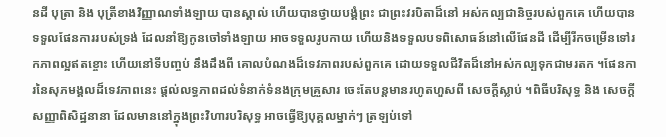នដី បុត្រា និង បុត្រីខាងវិញ្ញាណទាំងឡាយ បានស្គាល់ ហើយបានថ្វាយបង្គំព្រះ ជាព្រះវរបិតាដ៏នៅ អស់កល្បជានិច្ចរបស់ពួកគេ ហើយបានទទួលផែនការរបស់ទ្រង់ ដែលនាំឱ្យកូនចៅទាំងឡាយ អាចទទួលរូបកាយ ហើយនិងទទួលបទពិសោធន៍នៅលើផែនដី ដើម្បីរីកចម្រើនទៅរកភាពល្អឥតខ្ចោះ ហើយនៅទីបញ្ចប់ នឹងដឹងពី គោលបំណងដ៏ទេវភាពរបស់ពួកគេ ដោយទទួលជីវិតដ៏នៅអស់កល្បទុកជាមរតក ។ផែនការនៃសុភមង្គលដ៏ទេវភាពនេះ ផ្តល់លទ្ធភាពដល់ទំនាក់ទំនងក្រុមគ្រួសារ ចេះតែបន្តមានរហូតហួសពី សេចក្តីស្លាប់ ។ពិធីបរិសុទ្ធ និង សេចក្តីសញ្ញាពិសិដ្ឋនានា ដែលមាននៅក្នុងព្រះវិហារបរិសុទ្ធ អាចធ្វើឱ្យបុគ្គលម្នាក់ៗ ត្រឡប់ទៅ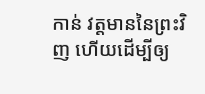កាន់ វត្តមាននៃព្រះវិញ ហើយដើម្បីឲ្យ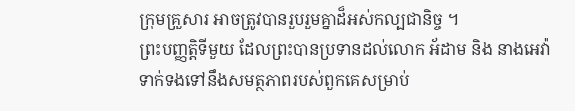ក្រុមគ្រួសារ អាចត្រូវបានរួបរួមគ្នាដ៏អស់កល្បជានិច្ច ។
ព្រះបញ្ញត្តិទីមួយ ដែលព្រះបានប្រទានដល់លោក អ័ដាម និង នាងអេវ៉ា ទាក់ទងទៅនឹងសមត្ថភាពរបស់ពួកគេសម្រាប់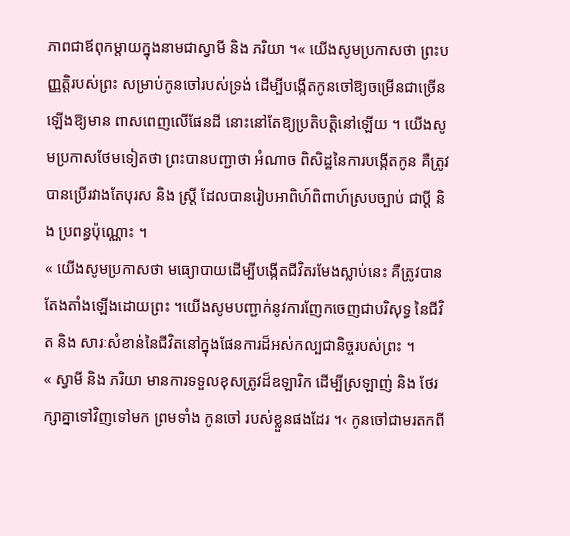ភាពជាឪពុកម្តាយក្នុងនាមជាស្វាមី និង ភរិយា ។« យើងសូមប្រកាសថា ព្រះបញ្ញត្តិរបស់ព្រះ សម្រាប់កូនចៅរបស់ទ្រង់ ដើម្បីបង្កើតកូនចៅឱ្យចម្រើនជាច្រើនឡើងឱ្យមាន ពាសពេញលើផែនដី នោះនៅតែឱ្យប្រតិបត្តិនៅឡើយ ។ យើងសូមប្រកាសថែមទៀតថា ព្រះបានបញ្ជាថា អំណាច ពិសិដ្ឋនៃការបង្កើតកូន គឺត្រូវបានប្រើរវាងតែបុរស និង ស្ត្រី ដែលបានរៀបអាពិហ៍ពិពាហ៍ស្របច្បាប់ ជាប្តី និង ប្រពន្ធប៉ុណ្ណោះ ។
« យើងសូមប្រកាសថា មធ្យោបាយដើម្បីបង្កើតជីវិតរមែងស្លាប់នេះ គឺត្រូវបានតែងតាំងឡើងដោយព្រះ ។យើងសូមបញ្ជាក់នូវការញែកចេញជាបរិសុទ្ធ នៃជីវិត និង សារៈសំខាន់នៃជីវិតនៅក្នុងផែនការដ៏អស់កល្បជានិច្ចរបស់ព្រះ ។
« ស្វាមី និង ភរិយា មានការទទួលខុសត្រូវដ៏ឧឡារិក ដើម្បីស្រឡាញ់ និង ថែរក្សាគ្នាទៅវិញទៅមក ព្រមទាំង កូនចៅ របស់ខ្លួនផងដែរ ។‹ កូនចៅជាមរតកពី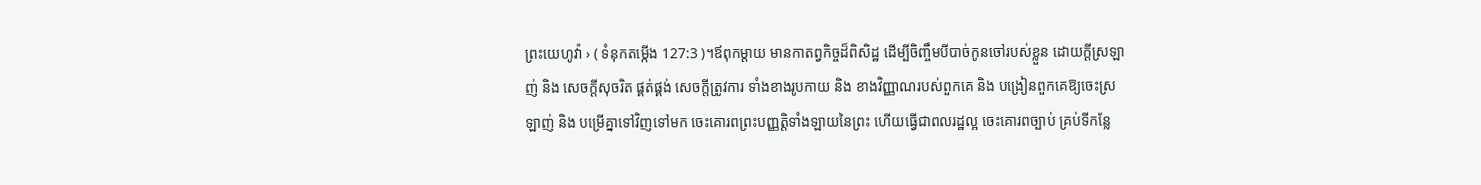ព្រះយេហូវ៉ា › ( ទំនុកតម្កើង 127:3 )។ឪពុកម្តាយ មានកាតព្វកិច្ចដ៏ពិសិដ្ឋ ដើម្បីចិញ្ចឹមបីបាច់កូនចៅរបស់ខ្លួន ដោយក្តីស្រឡាញ់ និង សេចក្តីសុចរិត ផ្គត់ផ្គង់ សេចក្តីត្រូវការ ទាំងខាងរូបកាយ និង ខាងវិញ្ញាណរបស់ពួកគេ និង បង្រៀនពួកគេឱ្យចេះស្រឡាញ់ និង បម្រើគ្នាទៅវិញទៅមក ចេះគោរពព្រះបញ្ញត្តិទាំងឡាយនៃព្រះ ហើយធ្វើជាពលរដ្ឋល្អ ចេះគោរពច្បាប់ គ្រប់ទីកន្លែ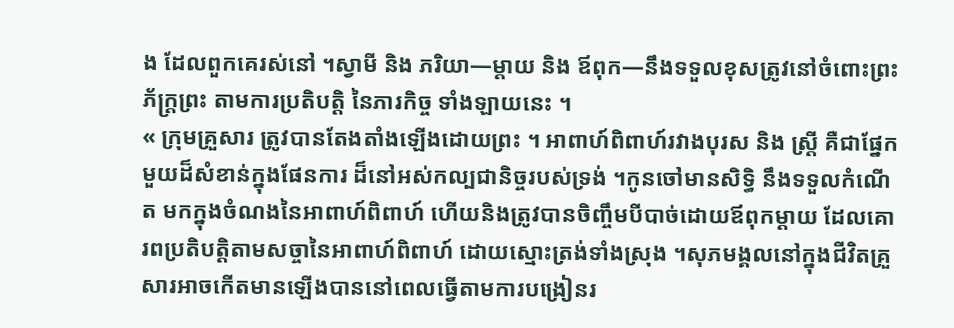ង ដែលពួកគេរស់នៅ ។ស្វាមី និង ភរិយា—ម្តាយ និង ឪពុក—នឹងទទួលខុសត្រូវនៅចំពោះព្រះភ័ក្ត្រព្រះ តាមការប្រតិបត្តិ នៃភារកិច្ច ទាំងឡាយនេះ ។
« ក្រុមគ្រួសារ ត្រូវបានតែងតាំងឡើងដោយព្រះ ។ អាពាហ៍ពិពាហ៍រវាងបុរស និង ស្ត្រី គឺជាផ្នែកមួយដ៏សំខាន់ក្នុងផែនការ ដ៏នៅអស់កល្បជានិច្ចរបស់ទ្រង់ ។កូនចៅមានសិទ្ធិ នឹងទទួលកំណើត មកក្នុងចំណងនៃអាពាហ៍ពិពាហ៍ ហើយនិងត្រូវបានចិញ្ចឹមបីបាច់ដោយឪពុកម្តាយ ដែលគោរពប្រតិបត្តិតាមសច្ចានៃអាពាហ៍ពិពាហ៍ ដោយស្មោះត្រង់ទាំងស្រុង ។សុភមង្គលនៅក្នុងជីវិតគ្រួសារអាចកើតមានឡើងបាននៅពេលធ្វើតាមការបង្រៀនរ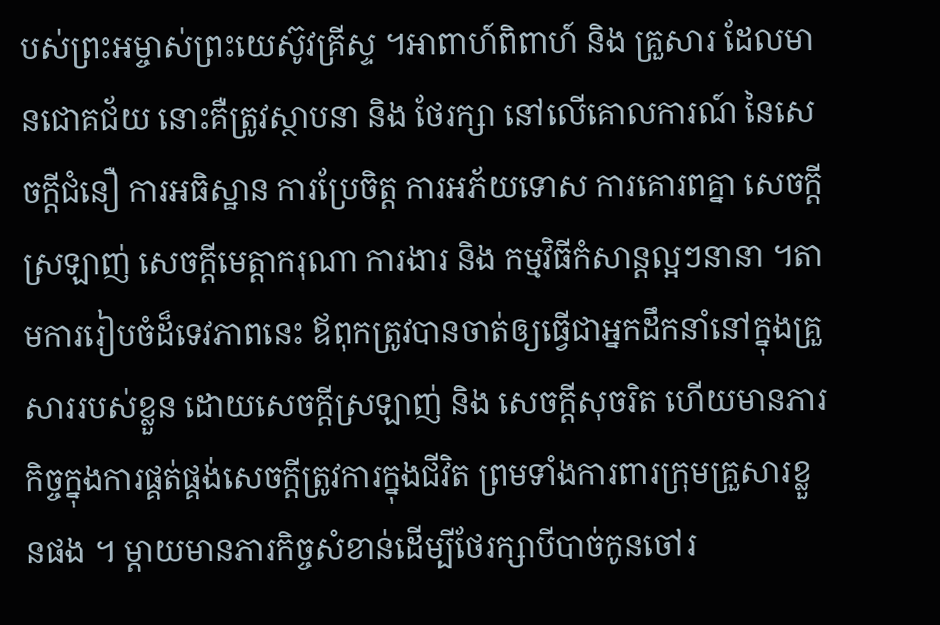បស់ព្រះអម្ចាស់ព្រះយេស៊ូវគ្រីស្ទ ។អាពាហ៍ពិពាហ៍ និង គ្រួសារ ដែលមានជោគជ័យ នោះគឺត្រូវស្ថាបនា និង ថែរក្សា នៅលើគោលការណ៍ នៃសេចក្តីជំនឿ ការអធិស្ឋាន ការប្រែចិត្ត ការអភ័យទោស ការគោរពគ្នា សេចក្តីស្រឡាញ់ សេចក្តីមេត្តាករុណា ការងារ និង កម្មវិធីកំសាន្តល្អៗនានា ។តាមការរៀបចំដ៏ទេវភាពនេះ ឪពុកត្រូវបានចាត់ឲ្យធ្វើជាអ្នកដឹកនាំនៅក្នុងគ្រួសាររបស់ខ្លួន ដោយសេចក្តីស្រឡាញ់ និង សេចក្តីសុចរិត ហើយមានភារកិច្ចក្នុងការផ្គត់ផ្គង់សេចក្តីត្រូវការក្នុងជីវិត ព្រមទាំងការពារក្រុមគ្រួសារខ្លួនផង ។ ម្តាយមានភារកិច្ចសំខាន់ដើម្បីថែរក្សាបីបាច់កូនចៅរ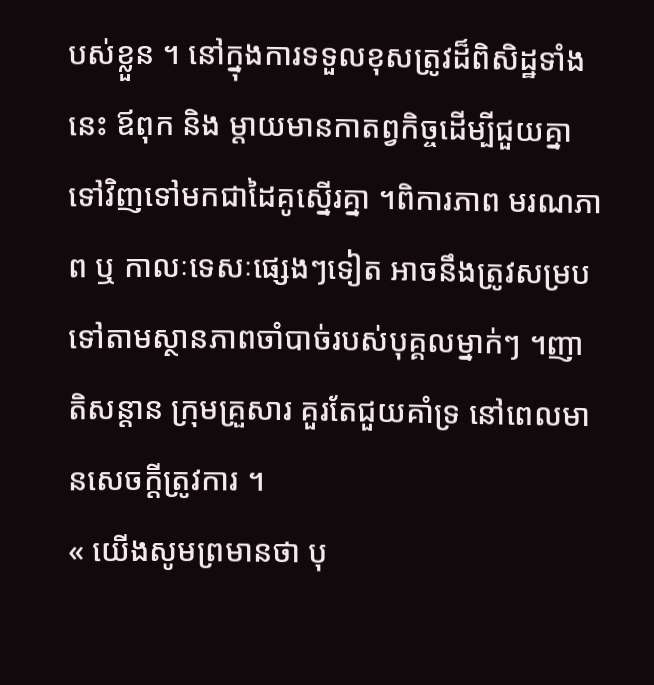បស់ខ្លួន ។ នៅក្នុងការទទួលខុសត្រូវដ៏ពិសិដ្ឋទាំងនេះ ឪពុក និង ម្តាយមានកាតព្វកិច្ចដើម្បីជួយគ្នាទៅវិញទៅមកជាដៃគូស្នើរគ្នា ។ពិការភាព មរណភាព ឬ កាលៈទេសៈផ្សេងៗទៀត អាចនឹងត្រូវសម្របទៅតាមស្ថានភាពចាំបាច់របស់បុគ្គលម្នាក់ៗ ។ញាតិសន្តាន ក្រុមគ្រួសារ គួរតែជួយគាំទ្រ នៅពេលមានសេចក្តីត្រូវការ ។
« យើងសូមព្រមានថា បុ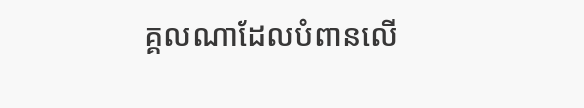គ្គលណាដែលបំពានលើ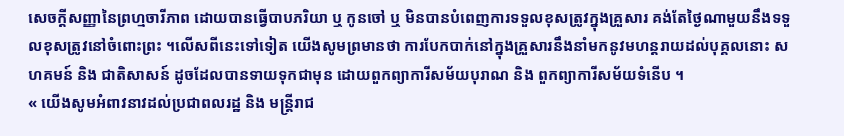សេចក្តីសញ្ញានៃព្រហ្មចារីភាព ដោយបានធ្វើបាបភរិយា ឬ កូនចៅ ឬ មិនបានបំពេញការទទួលខុសត្រូវក្នុងគ្រួសារ គង់តែថ្ងៃណាមួយនឹងទទួលខុសត្រូវនៅចំពោះព្រះ ។លើសពីនេះទៅទៀត យើងសូមព្រមានថា ការបែកបាក់នៅក្នុងគ្រួសារនឹងនាំមកនូវមហន្តរាយដល់បុគ្គលនោះ សហគមន៍ និង ជាតិសាសន៍ ដូចដែលបានទាយទុកជាមុន ដោយពួកព្យាការីសម័យបុរាណ និង ពួកព្យាការីសម័យទំនើប ។
« យើងសូមអំពាវនាវដល់ប្រជាពលរដ្ឋ និង មន្ត្រីរាជ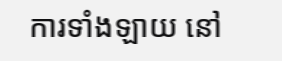ការទាំងឡាយ នៅ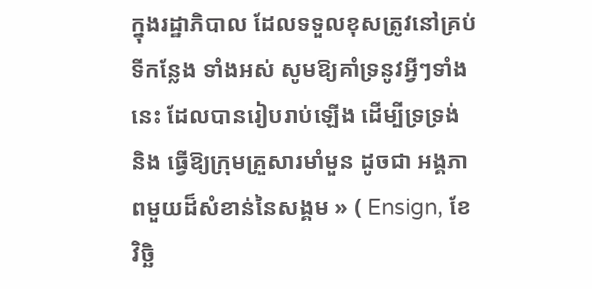ក្នុងរដ្ឋាភិបាល ដែលទទួលខុសត្រូវនៅគ្រប់ទីកន្លែង ទាំងអស់ សូមឱ្យគាំទ្រនូវអ្វីៗទាំងនេះ ដែលបានរៀបរាប់ឡើង ដើម្បីទ្រទ្រង់ និង ធ្វើឱ្យក្រុមគ្រួសារមាំមួន ដូចជា អង្គភាពមួយដ៏សំខាន់នៃសង្គម » ( Ensign, ខែវិច្ឆិ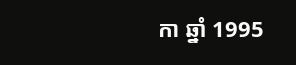កា ឆ្នាំ 1995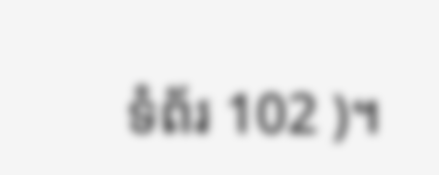ទំព័រ 102 )។